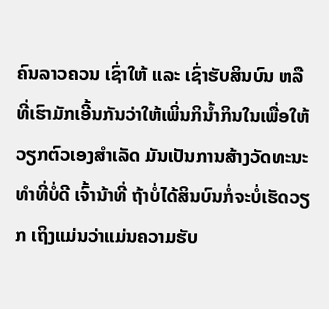ຄົນລາວຄວນ ເຊົ່າໃຫ້ ແລະ ເຊົ່າຮັບສິນບົນ ຫລື ທີ່ເຮົາມັກເອີ້ນກັນວ່າໃຫ້ເພິ່ນກິນ້ຳກິນໃນເພື່ອໃຫ້ວຽກຕົວເອງສຳເລັດ ມັນເປັນການສ້າງວັດທະນະທຳທີ່ບໍ່ດີ ເຈົ້ານ້າທີ່ ຖ້າບໍ່ໄດ້ສິນບົນກໍ່ຈະບໍ່ເຮັດວຽກ ເຖິງແມ່ນວ່າແມ່ນຄວາມຮັບ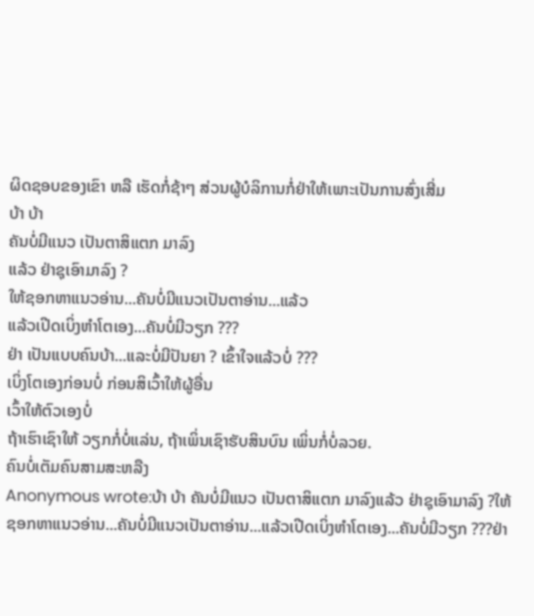ຜິດຊອບຂອງເຂົາ ຫລື ເຮັດກໍ່ຊ້າໆ ສ່ວນຜູ້ບໍລິການກໍ່ຢ່າໃຫ້ເພາະເປັນການສົ່ງເສີ່ມ
ບ້າ ບ້າ
ຄັນບໍ່ມີແນວ ເປັນຕາສິແຕກ ມາລົງ
ແລ້ວ ຢ່າຊຸເອົາມາລົງ ?
ໃຫ້ຊອກຫາແນວອ່ານ...ຄັນບໍ່ມີແນວເປັນຕາອ່ານ...ແລ້ວ
ແລ້ວເປີດເບິ່ງຫຳໂຕເອງ...ຄັນບໍ່ມີວຽກ ???
ຢ່າ ເປັນແບບຄົນບ້າ...ແລະບໍ່ມີປັນຍາ ? ເຂົ້າໃຈແລ້ວບໍ່ ???
ເບິ່ງໂຕເອງກ່ອນບໍ່ ກ່ອນສິເວົ້າໃຫ້ຜູ້ອື່ນ
ເວົ້າໃຫ້ຕົວເອງບໍ່
ຖ້າເຮົາເຊົາໃຫ້ ວຽກກໍ່ບໍ່ແລ່ນ, ຖ້າເພິ່ນເຊົາຮັບສິນບົນ ເພິ່ນກໍ່ບໍ່ລວຍ.
ຄົນບໍ່ເຕັມຄົນສາມສະຫລືງ
Anonymous wrote:ບ້າ ບ້າ ຄັນບໍ່ມີແນວ ເປັນຕາສິແຕກ ມາລົງແລ້ວ ຢ່າຊຸເອົາມາລົງ ?ໃຫ້ຊອກຫາແນວອ່ານ...ຄັນບໍ່ມີແນວເປັນຕາອ່ານ...ແລ້ວເປີດເບິ່ງຫຳໂຕເອງ...ຄັນບໍ່ມີວຽກ ???ຢ່າ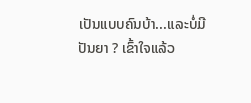ເປັນແບບຄົນບ້າ...ແລະບໍ່ມີປັນຍາ ? ເຂົ້າໃຈແລ້ວ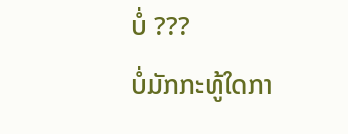ບໍ່ ???
ບໍ່ມັກກະທູ້ໃດກາ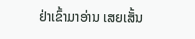ຢ່າເຂົ້າມາອ່ານ ເສຍເສັ້ນ